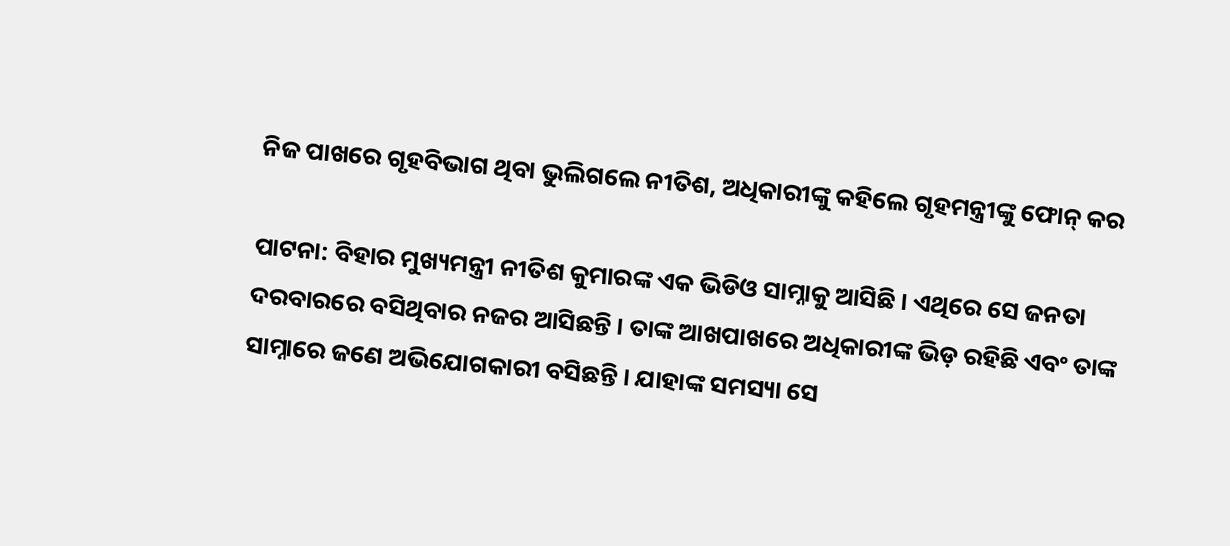ନିଜ ପାଖରେ ଗୃହବିଭାଗ ଥିବା ଭୁଲିଗଲେ ନୀତିଶ, ଅଧିକାରୀଙ୍କୁ କହିଲେ ଗୃହମନ୍ତ୍ରୀଙ୍କୁ ଫୋନ୍ କର

ପାଟନା: ବିହାର ମୁଖ୍ୟମନ୍ତ୍ରୀ ନୀତିଶ କୁମାରଙ୍କ ଏକ ଭିଡିଓ ସାମ୍ନାକୁ ଆସିଛି । ଏଥିରେ ସେ ଜନତା ଦରବାରରେ ବସିଥିବାର ନଜର ଆସିଛନ୍ତି । ତାଙ୍କ ଆଖପାଖରେ ଅଧିକାରୀଙ୍କ ଭିଡ଼ ରହିଛି ଏବଂ ତାଙ୍କ ସାମ୍ନାରେ ଜଣେ ଅଭିଯୋଗକାରୀ ବସିଛନ୍ତି । ଯାହାଙ୍କ ସମସ୍ୟା ସେ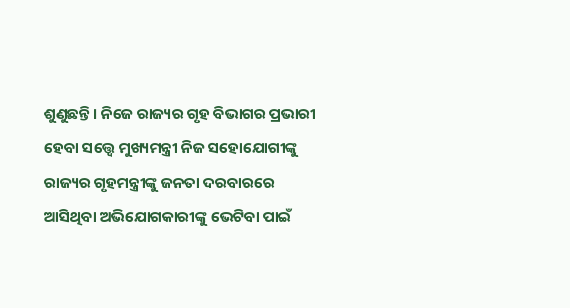ଶୁଣୁଛନ୍ତି । ନିଜେ ରାଜ୍ୟର ଗୃହ ବିଭାଗର ପ୍ରଭାରୀ ହେବା ସତ୍ତ୍ୱେ ମୁଖ୍ୟମନ୍ତ୍ରୀ ନିଜ ସହୋଯୋଗୀଙ୍କୁ ରାଜ୍ୟର ଗୃହମନ୍ତ୍ରୀଙ୍କୁ ଜନତା ଦରବାରରେ ଆସିଥିବା ଅଭିଯୋଗକାରୀଙ୍କୁ ଭେଟିବା ପାଇଁ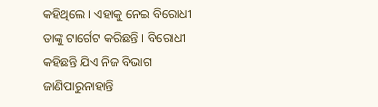କହିଥିଲେ । ଏହାକୁ ନେଇ ବିରୋଧୀ ତାଙ୍କୁ ଟାର୍ଗେଟ କରିଛନ୍ତି । ବିରୋଧୀ କହିଛନ୍ତି ଯିଏ ନିଜ ବିଭାଗ ଜାଣିପାରୁନାହାନ୍ତି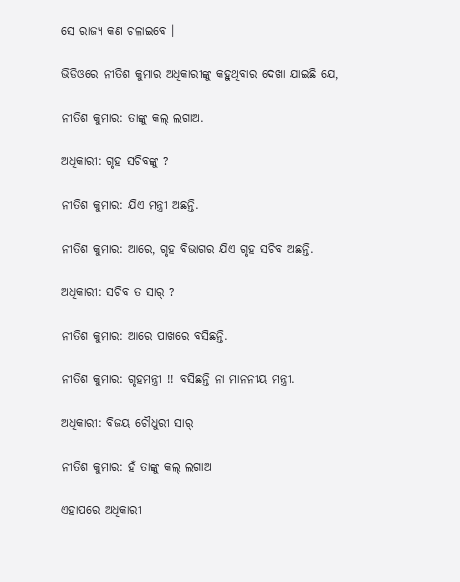ସେ ରାଜ୍ୟ କଣ ଚଳାଇବେ ।

ଭିଡିଓରେ ନୀତିଶ କୁମାର ଅଧିକାରୀଙ୍କୁ କହୁଥିବାର ଦେଖା ଯାଇଛି ଯେ,

ନୀତିଶ କୁମାର: ତାଙ୍କୁ କଲ୍ ଲଗାଅ.

ଅଧିକାରୀ: ଗୃହ ସଚିବଙ୍କୁ ?

ନୀତିଶ କୁମାର: ଯିଏ ମନ୍ତ୍ରୀ ଅଛନ୍ତି.

ନୀତିଶ କୁମାର: ଆରେ, ଗୃହ ବିଭାଗର ଯିଏ ଗୃହ ସଚିବ ଅଛନ୍ତି.

ଅଧିକାରୀ: ସଚିବ ତ ସାର୍ ?

ନୀତିଶ କୁମାର: ଆରେ ପାଖରେ ବସିଛନ୍ତି.

ନୀତିଶ କୁମାର: ଗୃହମନ୍ତ୍ରୀ !! ବସିଛନ୍ତି ନା ମାନନୀୟ ମନ୍ତ୍ରୀ.

ଅଧିକାରୀ: ବିଜୟ ଚୌଧୁରୀ ସାର୍

ନୀତିଶ କୁମାର: ହଁ ତାଙ୍କୁ କଲ୍ ଲଗାଅ

ଏହାପରେ ଅଧିକାରୀ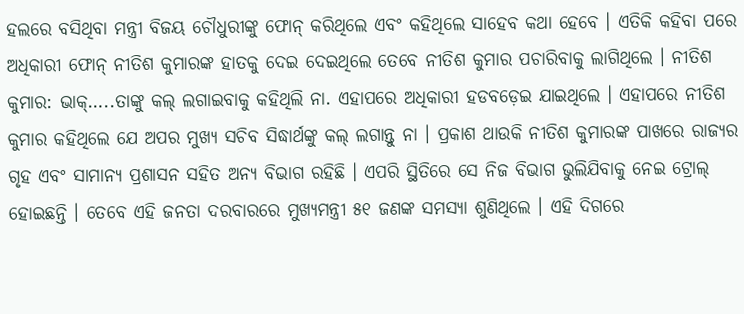ହଲରେ ବସିଥିବା ମନ୍ତ୍ରୀ ବିଜୟ ଚୌଧୁରୀଙ୍କୁ ଫୋନ୍ କରିଥିଲେ ଏବଂ କହିଥିଲେ ସାହେବ କଥା ହେବେ । ଏତିକି କହିବା ପରେ ଅଧିକାରୀ ଫୋନ୍ ନୀତିଶ କୁମାରଙ୍କ ହାତକୁ ଦେଇ ଦେଇଥିଲେ ତେବେ ନୀତିଶ କୁମାର ପଚାରିବାକୁ ଲାଗିଥିଲେ । ନୀତିଶ କୁମାର: ଭାକ୍…..ତାଙ୍କୁ କଲ୍ ଲଗାଇବାକୁ କହିଥିଲି ନା. ଏହାପରେ ଅଧିକାରୀ ହଡବଡ଼େଇ ଯାଇଥିଲେ । ଏହାପରେ ନୀତିଶ କୁମାର କହିଥିଲେ ଯେ ଅପର ମୁଖ୍ୟ ସଚିବ ସିଦ୍ଧାର୍ଥଙ୍କୁ କଲ୍ ଲଗାନ୍ତୁ ନା । ପ୍ରକାଶ ଥାଉକି ନୀତିଶ କୁମାରଙ୍କ ପାଖରେ ରାଜ୍ୟର ଗୃହ ଏବଂ ସାମାନ୍ୟ ପ୍ରଶାସନ ସହିତ ଅନ୍ୟ ବିଭାଗ ରହିଛି । ଏପରି ସ୍ଥିତିରେ ସେ ନିଜ ବିଭାଗ ଭୁଲିଯିବାକୁ ନେଇ ଟ୍ରୋଲ୍ ହୋଇଛନ୍ତି । ତେବେ ଏହି ଜନତା ଦରବାରରେ ମୁଖ୍ୟମନ୍ତ୍ରୀ ୫୧ ଜଣଙ୍କ ସମସ୍ୟା ଶୁଣିଥିଲେ । ଏହି ଦିଗରେ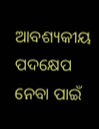ଆବଶ୍ୟକୀୟ ପଦକ୍ଷେପ ନେବା ପାଇଁ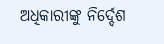ଅଧିକାରୀଙ୍କୁ ନିର୍ଦ୍ଦେଶ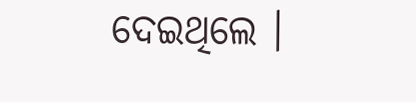ଦେଇଥିଲେ ।